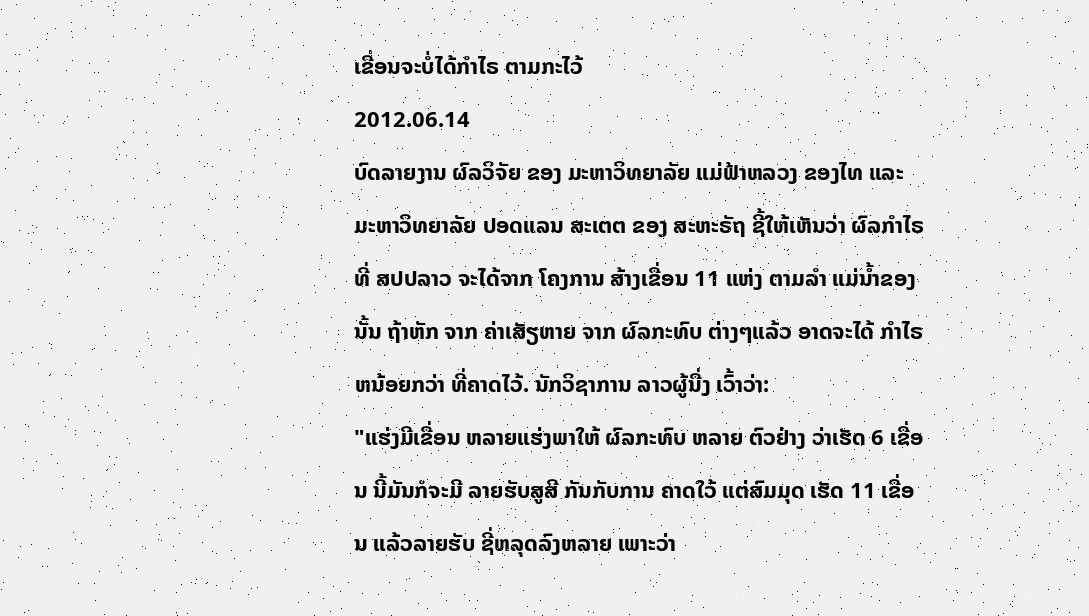ເຂື່ອນຈະບໍ່ໄດ້ກໍາໄຣ ຕາມກະໄວ້
2012.06.14
ບົດລາຍງານ ຜົລວິຈັຍ ຂອງ ມະຫາວິທຍາລັຍ ແມ່ຟ້າຫລວງ ຂອງໄທ ແລະ ມະຫາວິທຍາລັຍ ປອດແລນ ສະເຕຕ ຂອງ ສະຫະຣັຖ ຊີ້ໃຫ້ເຫັນວ່າ ຜົລກຳໄຣ ທີ່ ສປປລາວ ຈະໄດ້ຈາກ ໂຄງການ ສ້າງເຂື່ອນ 11 ແຫ່ງ ຕາມລຳ ແມ່ນ້ຳຂອງ ນັ້ນ ຖ້າຫັກ ຈາກ ຄ່າເສັຽຫາຍ ຈາກ ຜົລກະທົບ ຕ່າງໆແລ້ວ ອາດຈະໄດ້ ກຳໄຣ ຫນ້ອຍກວ່າ ທີ່ຄາດໄວ້. ນັກວິຊາການ ລາວຜູ້ນື່ງ ເວົ້າວ່າ:
"ແຮ່ງມີເຂື່ອນ ຫລາຍແຮ່ງພາໃຫ້ ຜົລກະທົບ ຫລາຍ ຕົວຢ່າງ ວ່າເຮັດ 6 ເຂື່ອນ ນີ້ມັນກໍຈະມີ ລາຍຮັບສູສີ ກັນກັບການ ຄາດໃວ້ ແຕ່ສົມມຸດ ເຮັດ 11 ເຂື່ອນ ແລ້ວລາຍຮັບ ຊີ່ຫລຸດລົງຫລາຍ ເພາະວ່າ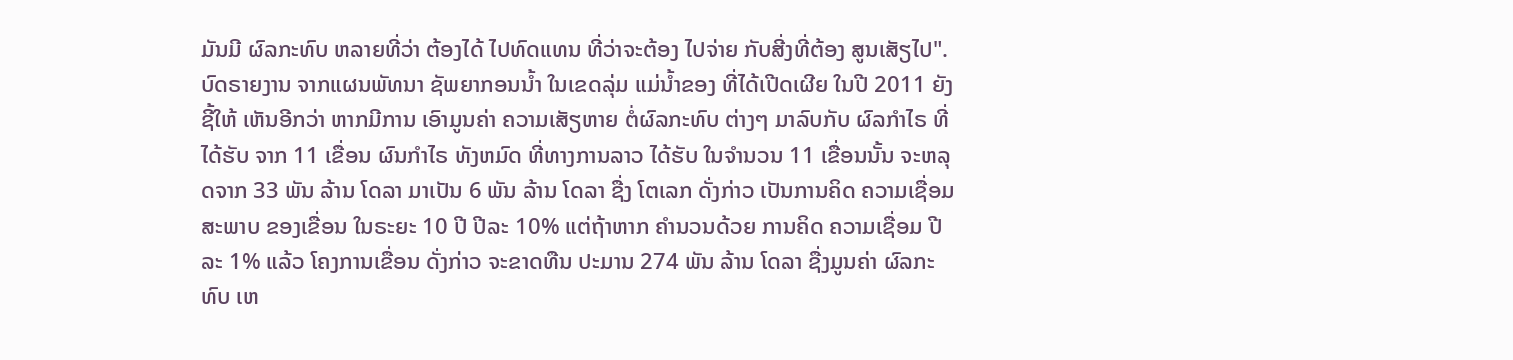ມັນມີ ຜົລກະທົບ ຫລາຍທີ່ວ່າ ຕ້ອງໄດ້ ໄປທົດແທນ ທີ່ວ່າຈະຕ້ອງ ໄປຈ່າຍ ກັບສີ່ງທີ່ຕ້ອງ ສູນເສັຽໄປ".
ບົດຣາຍງານ ຈາກແຜນພັທນາ ຊັພຍາກອນນ້ຳ ໃນເຂດລຸ່ມ ແມ່ນ້ຳຂອງ ທີ່ໄດ້ເປີດເຜີຍ ໃນປີ 2011 ຍັງຊີ້ໃຫ້ ເຫັນອີກວ່າ ຫາກມີການ ເອົາມູນຄ່າ ຄວາມເສັຽຫາຍ ຕໍ່ຜົລກະທົບ ຕ່າງໆ ມາລົບກັບ ຜົລກຳໄຣ ທີ່ໄດ້ຮັບ ຈາກ 11 ເຂື່ອນ ຜົນກຳໄຣ ທັງຫມົດ ທີ່ທາງການລາວ ໄດ້ຮັບ ໃນຈຳນວນ 11 ເຂື່ອນນັ້ນ ຈະຫລຸດຈາກ 33 ພັນ ລ້ານ ໂດລາ ມາເປັນ 6 ພັນ ລ້ານ ໂດລາ ຊື່ງ ໂຕເລກ ດັ່ງກ່າວ ເປັນການຄິດ ຄວາມເຊື່ອມ ສະພາບ ຂອງເຂື່ອນ ໃນຣະຍະ 10 ປີ ປີລະ 10% ແຕ່ຖ້າຫາກ ຄຳນວນດ້ວຍ ການຄິດ ຄວາມເຊື່ອມ ປີລະ 1% ແລ້ວ ໂຄງການເຂື່ອນ ດັ່ງກ່າວ ຈະຂາດທືນ ປະມານ 274 ພັນ ລ້ານ ໂດລາ ຊື່ງມູນຄ່າ ຜົລກະທົບ ເຫ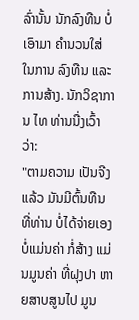ລົ່ານັ້ນ ນັກລົງທືນ ບໍ່ເອົາມາ ຄຳນວນໃສ່ ໃນການ ລົງທືນ ແລະ ການສ້າງ. ນັກວິຊາການ ໄທ ທ່ານນື່ງເວົ້າວ່າ:
"ຕາມຄວາມ ເປັນຈີງແລ້ວ ມັນມີຕົ້ນທືນ ທີ່ທ່ານ ບໍ່ໄດ້ຈ່າຍເອງ ບໍ່ແມ່ນຄ່າ ກໍ່ສ້າງ ແມ່ນມູນຄ່າ ທີ່ຝຸງປາ ຫາຍສາບສູນໄປ ມູນ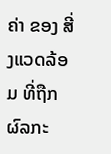ຄ່າ ຂອງ ສີ່ງແວດລ້ອມ ທີ່ຖືກ ຜົລກະ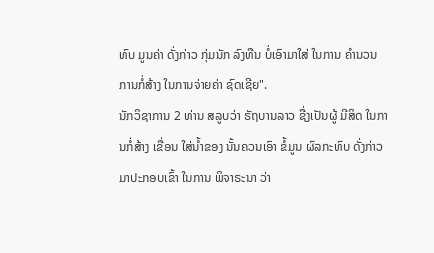ທົບ ມູນຄ່າ ດັ່ງກ່າວ ກຸ່ມນັກ ລົງທືນ ບໍ່ເອົາມາໃສ່ ໃນການ ຄຳນວນ ການກໍ່ສ້າງ ໃນການຈ່າຍຄ່າ ຊົດເຊີຍ".
ນັກວິຊາການ 2 ທ່ານ ສລູບວ່າ ຣັຖບານລາວ ຊື່ງເປັນຜູ້ ມີສິດ ໃນການກໍ່ສ້າງ ເຂື່ອນ ໃສ່ນ້ຳຂອງ ນັ້ນຄວນເອົາ ຂໍ້ມູນ ຜົລກະທົບ ດັ່ງກ່າວ ມາປະກອບເຂົ້າ ໃນການ ພິຈາຣະນາ ວ່າ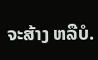ຈະສ້າງ ຫລືບໍ.